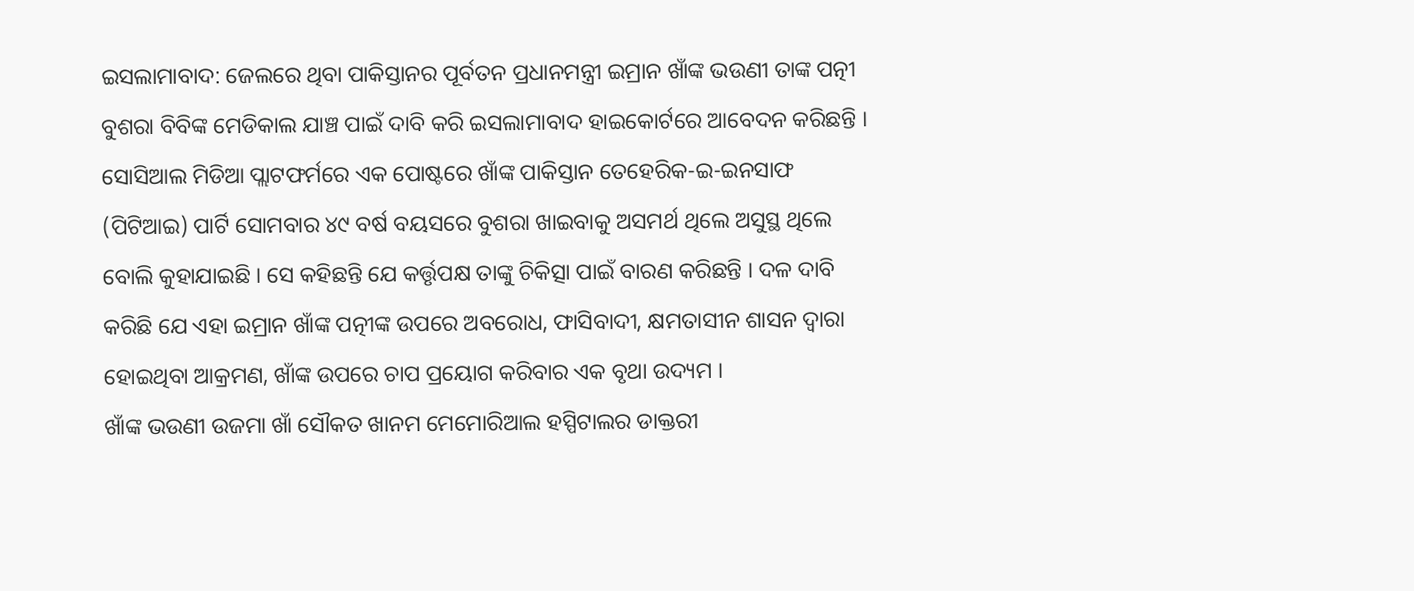ଇସଲାମାବାଦ: ଜେଲରେ ଥିବା ପାକିସ୍ତାନର ପୂର୍ବତନ ପ୍ରଧାନମନ୍ତ୍ରୀ ଇମ୍ରାନ ଖାଁଙ୍କ ଭଉଣୀ ତାଙ୍କ ପତ୍ନୀ ବୁଶରା ବିବିଙ୍କ ମେଡିକାଲ ଯାଞ୍ଚ ପାଇଁ ଦାବି କରି ଇସଲାମାବାଦ ହାଇକୋର୍ଟରେ ଆବେଦନ କରିଛନ୍ତି । ସୋସିଆଲ ମିଡିଆ ପ୍ଲାଟଫର୍ମରେ ଏକ ପୋଷ୍ଟରେ ଖାଁଙ୍କ ପାକିସ୍ତାନ ତେହେରିକ-ଇ-ଇନସାଫ (ପିଟିଆଇ) ପାର୍ଟି ସୋମବାର ୪୯ ବର୍ଷ ବୟସରେ ବୁଶରା ଖାଇବାକୁ ଅସମର୍ଥ ଥିଲେ ଅସୁସ୍ଥ ଥିଲେ ବୋଲି କୁହାଯାଇଛି । ସେ କହିଛନ୍ତି ଯେ କର୍ତ୍ତୃପକ୍ଷ ତାଙ୍କୁ ଚିକିତ୍ସା ପାଇଁ ବାରଣ କରିଛନ୍ତି । ଦଳ ଦାବି କରିଛି ଯେ ଏହା ଇମ୍ରାନ ଖାଁଙ୍କ ପତ୍ନୀଙ୍କ ଉପରେ ଅବରୋଧ, ଫାସିବାଦୀ, କ୍ଷମତାସୀନ ଶାସନ ଦ୍ୱାରା ହୋଇଥିବା ଆକ୍ରମଣ, ଖାଁଙ୍କ ଉପରେ ଚାପ ପ୍ରୟୋଗ କରିବାର ଏକ ବୃଥା ଉଦ୍ୟମ ।
ଖାଁଙ୍କ ଭଉଣୀ ଉଜମା ଖାଁ ସୌକତ ଖାନମ ମେମୋରିଆଲ ହସ୍ପିଟାଲର ଡାକ୍ତରୀ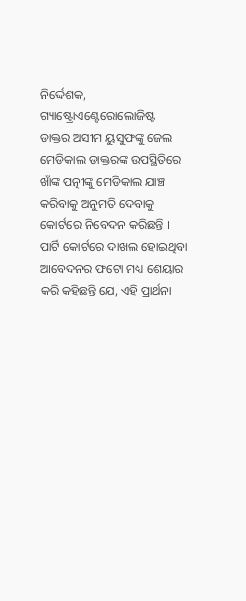ନିର୍ଦ୍ଦେଶକ, ଗ୍ୟାଷ୍ଟ୍ରୋଏଣ୍ଟେରୋଲୋଜିଷ୍ଟ ଡାକ୍ତର ଅସୀମ ୟୁସୁଫଙ୍କୁ ଜେଲ ମେଡିକାଲ ଡାକ୍ତରଙ୍କ ଉପସ୍ଥିତିରେ ଖାଁଙ୍କ ପତ୍ନୀଙ୍କୁ ମେଡିକାଲ ଯାଞ୍ଚ କରିବାକୁ ଅନୁମତି ଦେବାକୁ କୋର୍ଟରେ ନିବେଦନ କରିଛନ୍ତି । ପାର୍ଟି କୋର୍ଟରେ ଦାଖଲ ହୋଇଥିବା ଆବେଦନର ଫଟୋ ମଧ୍ୟ ଶେୟାର କରି କହିଛନ୍ତି ଯେ, ଏହି ପ୍ରାର୍ଥନା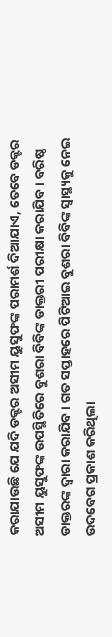କରାଯାଉଛି ଯେ ଯଦି ଡକ୍ଟର ଅସୀମ ୟୁସୁଫଙ୍କ ପରାମର୍ଶ ଦିଆଯାଏ, ତେବେ ଡକ୍ଟର ଅସୀମ ୟୁସୁଫଙ୍କ ଉପସ୍ଥିତିରେ ବୁଶରା ବିବିଙ୍କ ଡାକ୍ତରୀ ପରୀକ୍ଷା କରାଯିବ । ବରିଷ୍ଠ ଡାକ୍ତରଙ୍କ ଦ୍ୱାରା କରାଯିବ । ଗତ ସପ୍ତାହରେ ପିଟିଆଇ ବୁଶରା ବିବିଙ୍କ ସ୍ୱାସ୍ଥ୍ୟକୁ ନେଇ ଉଦବେଗ ପ୍ରକାଶ କରିଥିଲା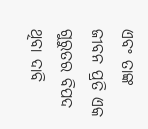ଏବଂ ତାଙ୍କ ଜୀବନ ପ୍ରତି ଏକ ଗୁରୁତର ବିପଦ ଥିବା ଦାବି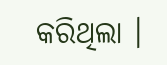କରିଥିଲା ।